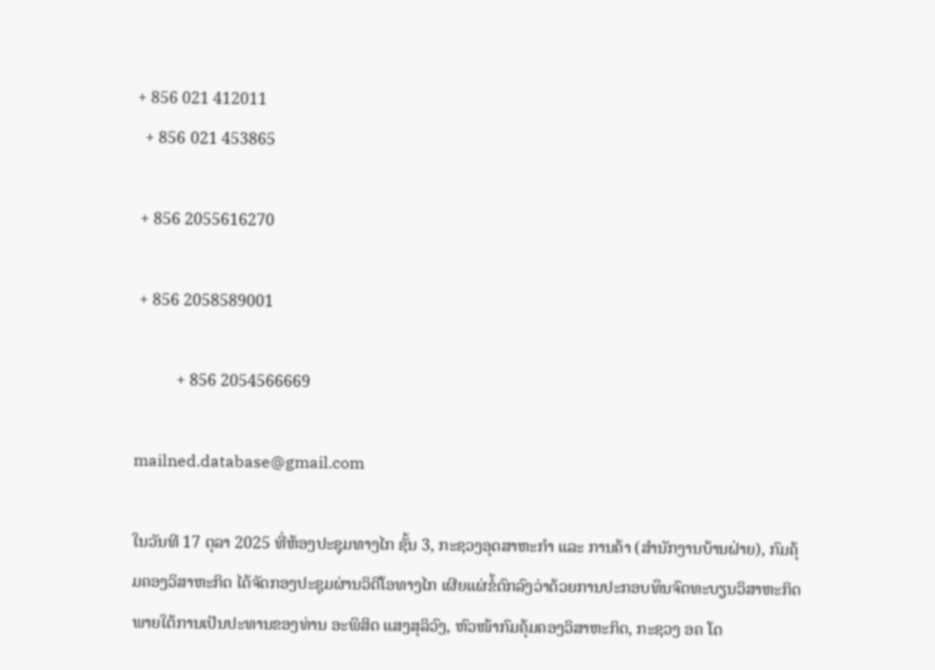+ 856 021 412011
  + 856 021 453865

 + 856 2055616270

 + 856 2058589001

          + 856 2054566669

mailned.database@gmail.com

ໃນວັນທີ 17 ຕຸລາ 2025 ທີ່ຫ້ອງປະຊຸມທາງໄກ ຊັ້ນ 3, ກະຊວງອຸດສາຫະກຳ ແລະ ການຄ້າ (ສຳນັກງານບ້ານຝ່າຍ), ກົມຄຸ້ມຄອງວິສາຫະກິດ ໄດ້ຈັດກອງປະຊຸມຜ່ານວິດີໂອທາງໄກ ເຜີຍແຜ່ຂໍ້ຕົກລົງວ່າດ້ວຍການປະກອບທຶນຈົດທະບຽນວິສາຫະກິດ ພາຍໃຕ້ການເປັນປະທານຂອງທ່ານ ອະພິສິດ ແສງສຸລິວົງ, ຫົວໜ້າກົມຄຸ້ມຄອງວິສາຫະກິດ, ກະຊວງ ອຄ ໂດ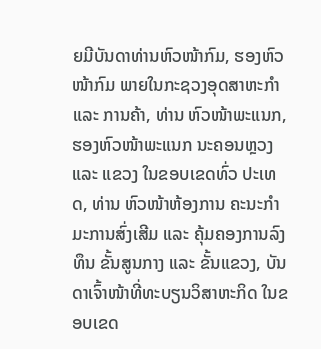ຍມີບັນດາທ່ານຫົວໜ້າກົມ, ຮອງຫົວໜ້າກົມ ພາຍໃນກະຊວງອຸດສາຫະກຳ ແລະ ການຄ້າ, ທ່ານ ຫົວໜ້າພະແນກ, ຮອງຫົວໜ້າພະແນກ ນະຄອນຫຼວງ ແລະ ແຂວງ ໃນຂອບເຂດທົ່ວ ປະເທດ, ທ່ານ ຫົວໜ້າຫ້ອງການ ຄະນະກຳມະການສົ່ງເສີມ ແລະ ຄຸ້ມຄອງການລົງທຶນ ຂັ້ນສູນກາງ ແລະ ຂັ້ນແຂວງ, ບັນດາເຈົ້າໜ້າທີ່ທະບຽນວິສາຫະກິດ ໃນຂອບເຂດ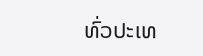ທົ່ວປະເທ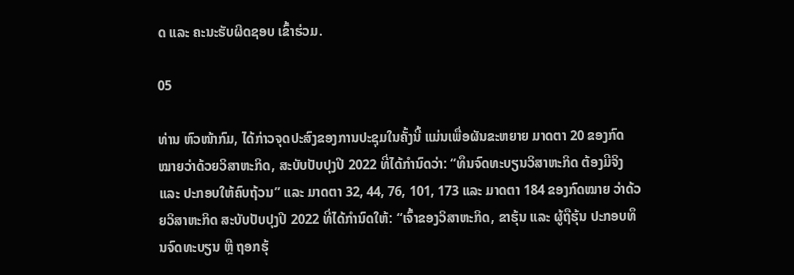ດ ແລະ ຄະນະຮັບຜິດຊອບ ເຂົ້າຮ່ວມ.

05

ທ່ານ ຫົວໜ້າກົມ, ໄດ້ກ່າວຈຸດປະສົງຂອງການປະຊຸມໃນຄັ້ງນີ້ ແມ່ນເພື່ອຜັນຂະຫຍາຍ ມາດຕາ 20 ຂອງກົດໝາຍວ່າດ້ວຍວິສາຫະກິດ, ສະບັບປັບປຸງປີ 2022 ທີ່ໄດ້ກຳນົດວ່າ: “ທຶນຈົດທະບຽນວິສາຫະກິດ ຕ້ອງມີຈິງ ແລະ ປະກອບໃຫ້ຄົບຖ້ວນ” ແລະ ມາດຕາ 32, 44, 76, 101, 173 ແລະ ມາດຕາ 184 ຂອງກົດໝາຍ ວ່າດ້ວຍວິສາຫະກິດ ສະບັບປັບປຸງປີ 2022 ທີ່ໄດ້ກຳນົດໃຫ້: “ເຈົ້າຂອງວິສາຫະກິດ, ຂາຮຸ້ນ ແລະ ຜູ້ຖືຮຸ້ນ ປະກອບທຶນຈົດທະບຽນ ຫຼື ຖອກຮຸ້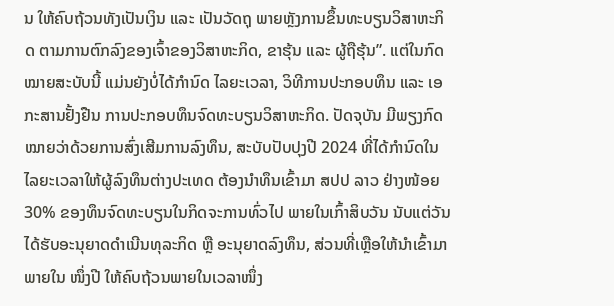ນ ໃຫ້ຄົບຖ້ວນທັງເປັນເງິນ ແລະ ເປັນວັດຖຸ ພາຍຫຼັງການຂຶ້ນທະບຽນວິສາຫະກິດ ຕາມການຕົກລົງຂອງເຈົ້າຂອງວິສາຫະກິດ, ຂາຮຸ້ນ ແລະ ຜູ້ຖືຮຸ້ນ”. ແຕ່ໃນກົດໝາຍສະບັບນີ້ ແມ່ນຍັງບໍ່ໄດ້ກຳນົດ ໄລຍະເວລາ, ວິທີການປະກອບທຶນ ແລະ ເອກະສານຢັ້ງຢືນ ການປະກອບທຶນຈົດທະບຽນວິສາຫະກິດ. ປັດຈຸບັນ ມີພຽງກົດ ໝາຍວ່າດ້ວຍການສົ່ງເສີມການລົງທຶນ, ສະບັບປັບປຸງປີ 2024 ທີ່ໄດ້ກຳນົດໃນໄລຍະເວລາໃຫ້ຜູ້ລົງທຶນຕ່າງປະເທດ ຕ້ອງນໍາທຶນເຂົ້າມາ ສປປ ລາວ ຢ່າງໜ້ອຍ 30% ຂອງທຶນຈົດທະບຽນໃນກິດຈະການທົ່ວໄປ ພາຍໃນເກົ້າສິບວັນ ນັບແຕ່ວັນໄດ້ຮັບອະນຸຍາດດໍາເນີນທຸລະກິດ ຫຼື ອະນຸຍາດລົງທຶນ, ສ່ວນທີ່ເຫຼືອໃຫ້ນໍາເຂົ້າມາພາຍໃນ ໜຶ່ງປີ ໃຫ້ຄົບຖ້ວນພາຍໃນເວລາໜຶ່ງ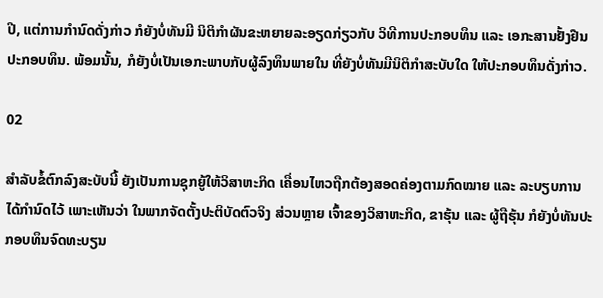ປີ, ແຕ່ການກຳນົດດັ່ງກ່າວ ກໍຍັງບໍ່ທັນມີ ນິຕິກຳຜັນຂະຫຍາຍລະອຽດກ່ຽວກັບ ວິທີການປະກອບທຶນ ແລະ ເອກະສານຢັ້ງຢືນປະກອບທຶນ. ພ້ອມນັ້ນ, ກໍຍັງບໍ່ເປັນເອກະພາບກັບຜູ້ລົງທຶນພາຍໃນ ທີ່ຍັງບໍ່ທັນມີນິຕິກຳສະບັບໃດ ໃຫ້ປະກອບທຶນດັ່ງກ່າວ.

02

ສຳລັບຂໍ້ຕົກລົງສະບັບນີ້ ຍັງເປັນການຊຸກຍູ້ໃຫ້ວິສາຫະກິດ ເຄື່ອນໄຫວຖືກຕ້ອງສອດຄ່ອງຕາມກົດໝາຍ ແລະ ລະບຽບການໄດ້ກຳນົດໄວ້ ເພາະເຫັນວ່າ ໃນພາກຈັດຕັ້ງປະຕິບັດຕົວຈິງ ສ່ວນຫຼາຍ ເຈົ້າຂອງວິສາຫະກິດ, ຂາຮຸ້ນ ແລະ ຜູ້ຖືຮຸ້ນ ກໍຍັງບໍ່ທັນປະກອບທຶນຈົດທະບຽນ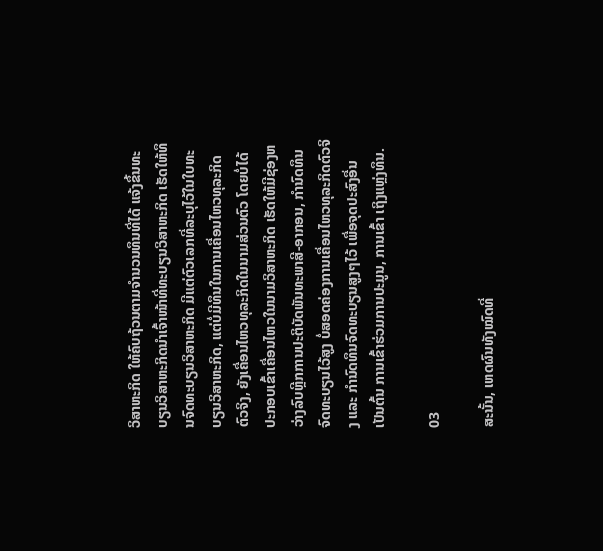ວິສາຫະກິດ ໃຫ້ຄົບຖ້ວນຕາມຈໍານວນທຶນທີ່ໄດ້ ແຈ້ງຂຶ້ນທະບຽນວິສາຫະກິດນໍາເຈົ້າໜ້າທີ່ທະບຽນວິສາຫະກິດ ເຮັດໃຫ້ທຶນຈົດທະບຽນວິສາຫະກິດ ມີແຕ່ຕົວເລກທີ່ລະບຸໄວ້ໃນໃບທະບຽນວິສາຫະກິດ, ແຕ່ບໍ່ມີທຶນໃນການເຄື່ອນໄຫວທຸລະກິດຕົວຈິງ, ຍັງເຄື່ອນໄຫວທຸລະກິດໃນນາມສ່ວນຕົວ ໂດຍບໍ່ໄດ້ປະກອບເຂົ້າເຄື່ອນໄຫວໃນນາມວິສາຫະກິດ ເຮັດໃຫ້ມີຊ່ອງຫວ່າງລົບຫຼີກການປະຕິບັດພັນທະພາສີ-ອາກອນ, ກຳນົດທຶນຈົດທະບຽນໄວ້ສູງ ບໍ່ສອດຄ່ອງການເຄື່ອນໄຫວທຸລະກິດຕົວຈິງ ແລະ ກຳນົດທຶນຈົດທະບຽນສູງໆໄວ້ ເພື່ອຈຸດປະສົງອື່ນ ເປັນຕົ້ນ ການເຂົ້າຮ່ວມການປະມູນ, ການເຂົ້າ ເຖິງແຫຼ່ງທຶນ.

03

ສະນັ້ນ, ເຫດຜົນທັງໝົດທີ່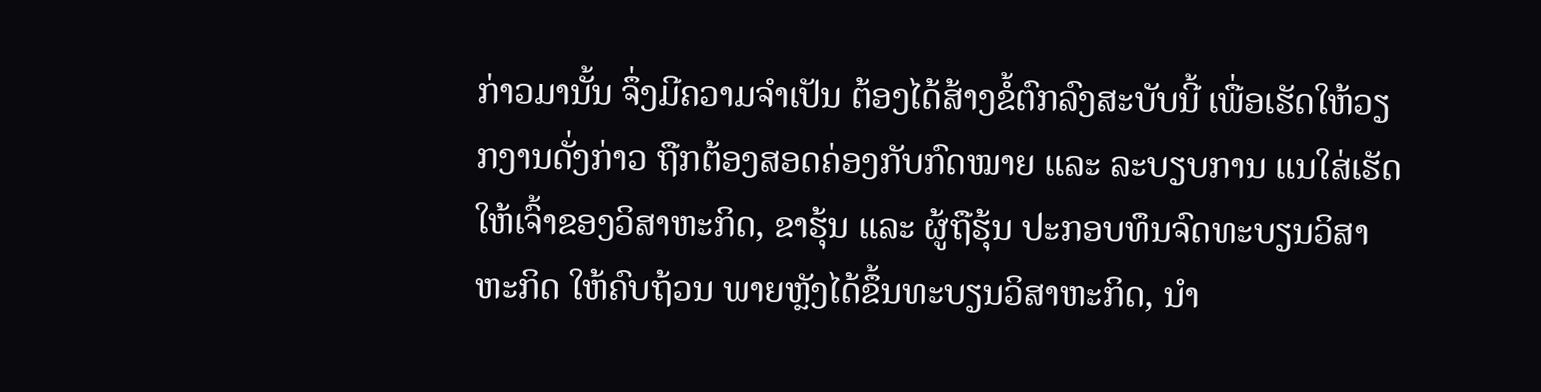ກ່າວມານັ້ນ ຈຶ່ງມີຄວາມຈຳເປັນ ຕ້ອງໄດ້ສ້າງຂໍ້ຕົກລົງສະບັບນີ້ ເພື່ອເຮັດໃຫ້ວຽກງານດັ່ງກ່າວ ຖືກຕ້ອງສອດຄ່ອງກັບກົດໝາຍ ແລະ ລະບຽບການ ແນໃສ່ເຮັດໃຫ້ເຈົ້າຂອງວິສາຫະກິດ, ຂາຮຸ້ນ ແລະ ຜູ້ຖືຮຸ້ນ ປະກອບທຶນຈົດທະບຽນວິສາຫະກິດ ໃຫ້ຄົບຖ້ວນ ພາຍຫຼັງໄດ້ຂຶ້ນທະບຽນວິສາຫະກິດ, ນໍາ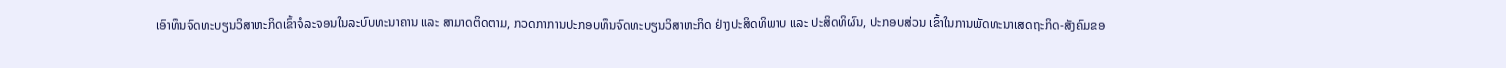ເອົາທຶນຈົດທະບຽນວິສາຫະກິດເຂົ້າຈໍລະຈອນໃນລະບົບທະນາຄານ ແລະ ສາມາດຕິດຕາມ, ກວດກາການປະກອບທຶນຈົດທະບຽນວິສາຫະກິດ ຢ່າງປະສິດທິພາບ ແລະ ປະສິດທິຜົນ, ປະກອບສ່ວນ ເຂົ້າໃນການພັດທະນາເສດຖະກິດ-ສັງຄົມຂອ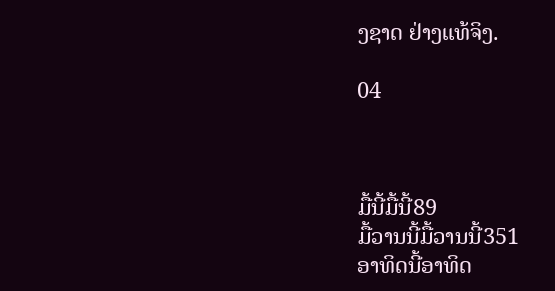ງຊາດ ຢ່າງແທ້ຈິງ.

04



ມື້ນີ້ມື້ນີ້89
ມື້ວານນີ້ມື້ວານນີ້351
ອາທິດນີ້ອາທິດ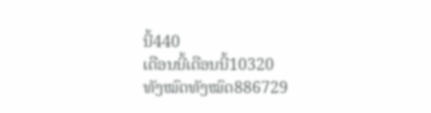ນີ້440
ເດືອນນີ້ເດືອນນີ້10320
ທັງໝົດທັງໝົດ886729